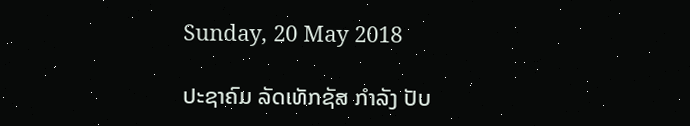Sunday, 20 May 2018

ປະຊາຄົມ ລັດເທັກຊັສ ກຳລັງ ປັບ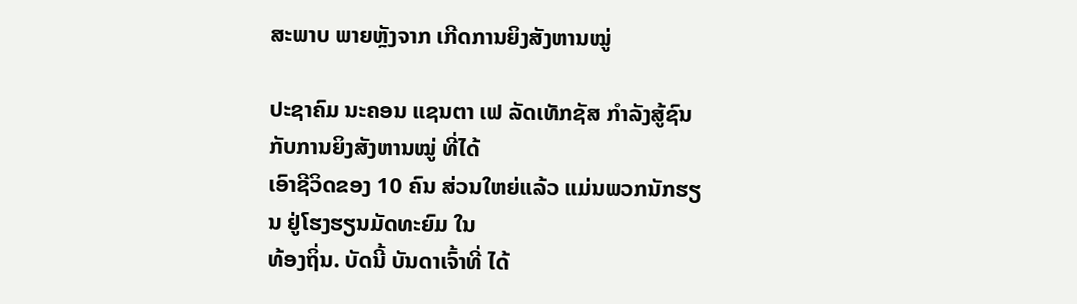ສະພາບ ພາຍຫຼັງຈາກ ເກີດການຍິງສັງຫານໝູ່

ປະຊາຄົມ ນະຄອນ ແຊນຕາ ເຟ ລັດເທັກຊັສ ກຳລັງສູ້ຊົນ ກັບການຍິງສັງຫານໝູ່ ທີ່ໄດ້
ເອົາຊີວິດຂອງ 10 ຄົນ ສ່ວນໃຫຍ່ແລ້ວ ແມ່ນພວກນັກຮຽນ ຢູ່ໂຮງຮຽນມັດທະຍົມ ໃນ
ທ້ອງຖິ່ນ. ບັດນີ້ ບັນດາເຈົ້າທີ່ ໄດ້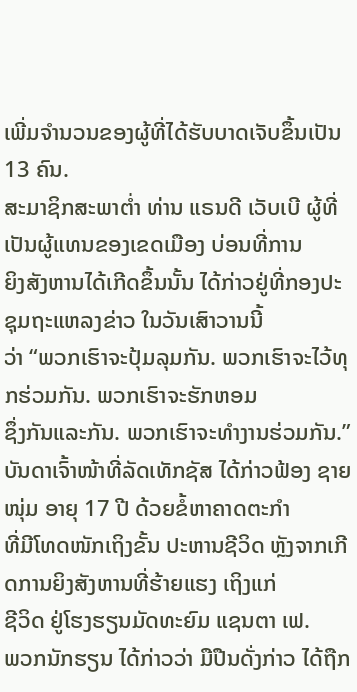ເພີ່ມຈຳນວນຂອງຜູ້ທີ່ໄດ້ຮັບບາດເຈັບຂຶ້ນເປັນ 13 ຄົນ.
ສະມາຊິກສະພາຕ່ຳ ທ່ານ ແຣນດີ ເວັບເບີ ຜູ້ທີ່ເປັນຜູ້ແທນຂອງເຂດເມືອງ ບ່ອນທີ່ການ
ຍິງສັງຫານໄດ້ເກີດຂຶ້ນນັ້ນ ໄດ້ກ່າວຢູ່ທີ່ກອງປະຊຸມຖະແຫລງຂ່າວ ໃນວັນເສົາວານນີ້
ວ່າ “ພວກເຮົາຈະປຸ້ມລຸມກັນ. ພວກເຮົາຈະໄວ້ທຸກຮ່ວມກັນ. ພວກເຮົາຈະຮັກຫອມ
ຊຶ່ງກັນແລະກັນ. ພວກເຮົາຈະທຳງານຮ່ວມກັນ.”
ບັນດາເຈົ້າໜ້າທີ່ລັດເທັກຊັສ ໄດ້ກ່າວຟ້ອງ ຊາຍໜຸ່ມ ອາຍຸ 17 ປີ ດ້ວຍຂໍ້ຫາຄາດຕະກຳ
ທີ່ມີໂທດໜັກເຖິງຂັ້ນ ປະຫານຊີວິດ ຫຼັງຈາກເກີດການຍິງສັງຫານທີ່ຮ້າຍແຮງ ເຖິງແກ່
ຊີວິດ ຢູ່ໂຮງຮຽນມັດທະຍົມ ແຊນຕາ ເຟ.
ພວກນັກຮຽນ ໄດ້ກ່າວວ່າ ມືປືນດັ່ງກ່າວ ໄດ້ຖືກ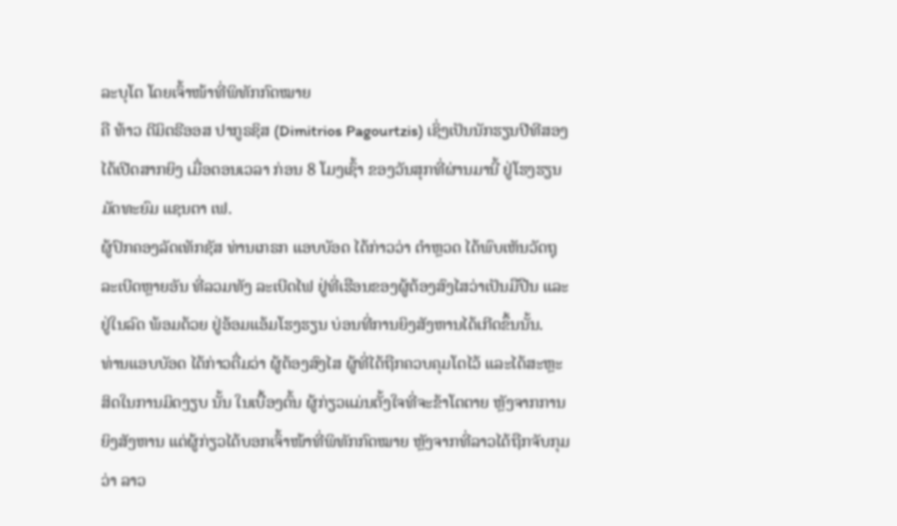ລະບຸໂຕ ໂດຍເຈົ້າໜ້າທີ່ພິທັກກົດໝາຍ
ຄື ທ້າວ ດີມິຕຣີອອສ ປາກູຣຊິສ (Dimitrios Pagourtzis) ເຊິ່ງເປັນນັກຮຽນປີທີສອງ
ໄດ້ເປີດສາກຍິງ ເມື່ອຕອນເວລາ ກ່ອນ 8 ໂມງເຊົ້າ ຂອງວັນສຸກທີ່ຜ່ານມານີ້ ຢູ່ໂຮງຮຽນ
ມັດທະຍົມ ແຊນຕາ ເຟ.
ຜູ້ປົກຄອງລັດເທັກຊັສ ທ່ານເກຣກ ແອບບັອດ ໄດ້ກ່າວວ່າ ຕຳຫຼວດ ໄດ້ພົບເຫັນວັດຖຸ
ລະເບີດຫຼາຍອັນ ທີ່ລວມທັງ ລະເບີດໄຟ ຢູ່ທີ່ເຮືອນຂອງຜູ້ຕ້ອງສົງໄສວ່າເປັນມືປືນ ແລະ
ຢູ່ໃນລົດ ພ້ອມດ້ວຍ ຢູ່ອ້ອມແອ້ມໂຮງຮຽນ ບ່ອນທີ່ການຍິງສັງຫານໄດ້ເກີດຂຶ້ນນັ້ນ.
ທ່ານແອບບັອດ ໄດ້ກ່າວຕື່ມວ່າ ຜູ້ຕ້ອງສົງໄສ ຜູ້ທີ່ໄດ້ຖືກຄວບຄຸມໂຕໄວ້ ແລະໄດ້ສະຫຼະ
ສິດໃນການມິດງຽບ ນັ້ນ ໃນເບື້ອງຕົ້ນ ຜູ້ກ່ຽວແມ່ນຕັ້ງໃຈທີ່ຈະຂ້າໂຕຕາຍ ຫຼັງຈາກການ
ຍິງສັງຫານ ແຕ່ຜູ້ກ່ຽວໄດ້ບອກເຈົ້າໜ້າທີ່ພິທັກກົດໝາຍ ຫຼັງຈາກທີ່ລາວໄດ້ຖືກຈັບກຸມ
ວ່າ ລາວ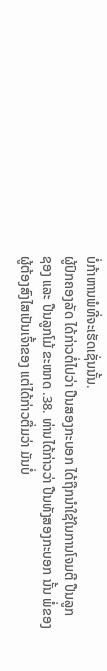ບໍ່ກ້າຫານພໍທີ່ຈະເຮັດເຊັ່ນນັ້ນ.
ຜູ້ປົກຄອງລັດ ໄດ້ກ່າວຕໍ່ໄປວ່າ ປືນສອງກະບອກ ໄດ້ຖືກນຳໃຊ້ໃນການໂຈມຕີ ປືນລູກ
ຊອງ ແລະ ປືນລູກໂມ້ ຂະໜາດ .38. ທ່ານໄດ້ກ່າວວ່າ ປືນທັງສອງກະບອກ ນັ້ນ ພໍ່ຂອງ
ຜູ້ຕ້ອງສົງໄສເປັນເຈົ້າຂອງ ແຕ່ໄດ້ກ່າວຕື່ມວ່າ ມັນບໍ່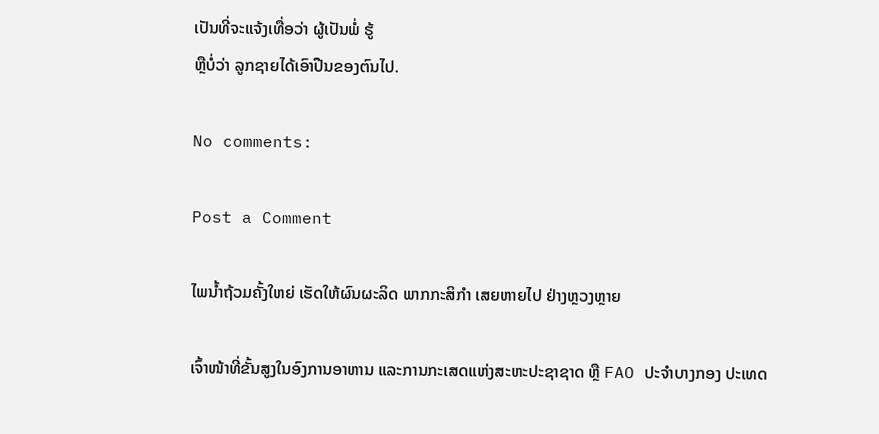ເປັນທີ່ຈະແຈ້ງເທື່ອວ່າ ຜູ້ເປັນພໍ່ ຮູ້
ຫຼືບໍ່ວ່າ ລູກຊາຍໄດ້ເອົາປືນຂອງຕົນໄປ.

No comments:

Post a Comment

ໄພນ້ຳຖ້ວມຄັ້ງໃຫຍ່ ເຮັດໃຫ້ຜົນຜະລິດ ພາກກະສິກຳ ເສຍຫາຍໄປ ຢ່າງຫຼວງຫຼາຍ

ເຈົ້າໜ້າທີ່ຂັ້ນສູງໃນອົງການອາຫານ ແລະການກະເສດແຫ່ງສະຫະປະຊາຊາດ ຫຼື FAO ປະຈຳບາງກອງ ປະເທດ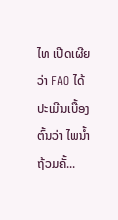ໄທ ເປີດເຜີຍວ່າ FAO ໄດ້ປະເມີນເບື້ອງຕົ້ນວ່າ ໄພນ້ຳຖ້ວມຄັ້...